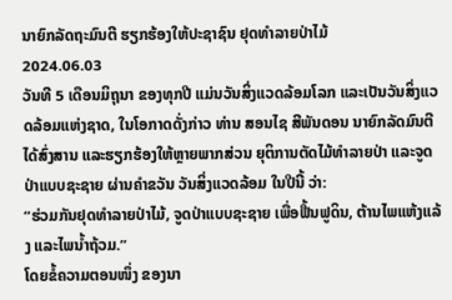ນາຍົກລັດຖະມົນຕີ ຮຽກຮ້ອງໃຫ້ປະຊາຊົນ ຢຸດທໍາລາຍປ່າໄມ້
2024.06.03
ວັນທີ 5 ເດືອນມິຖຸນາ ຂອງທຸກປີ ແມ່ນວັນສິ່ງແວດລ້ອມໂລກ ແລະເປັນວັນສິ່ງແວດລ້ອມແຫ່ງຊາດ, ໃນໂອກາດດັ່ງກ່າວ ທ່ານ ສອນໄຊ ສີພັນດອນ ນາຍົກລັດມົນຕີ ໄດ້ສົ່ງສານ ແລະຮຽກຮ້ອງໃຫ້ຫຼາຍພາກສ່ວນ ຍຸຕິການຕັດໄມ້ທໍາລາຍປ່າ ແລະຈູດປ່າແບບຊະຊາຍ ຜ່ານຄໍາຂວັນ ວັນສິ່ງແວດລ້ອມ ໃນປີນີ້ ວ່າ:
“ຮ່ວມກັນຢຸດທໍາລາຍປ່າໄມ້, ຈູດປ່າແບບຊະຊາຍ ເພື່ອຟື້ນຟູດິນ, ຕ້ານໄພແຫ້ງແລ້ງ ແລະໄພນໍ້າຖ້ວມ.”
ໂດຍຂໍ້ຄວາມຕອນໜຶ່ງ ຂອງນາ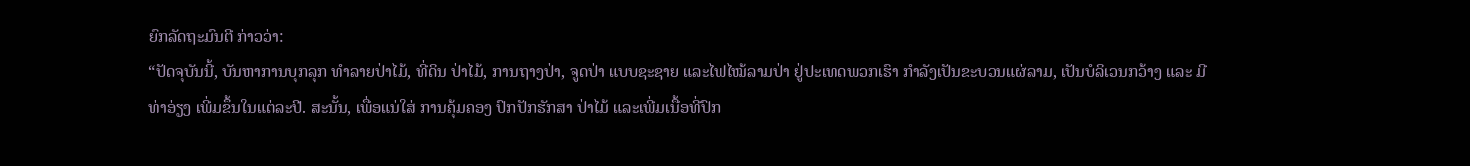ຍົກລັດຖະມົນຕີ ກ່າວວ່າ:
“ປັດຈຸບັນນີ້, ບັນຫາການບຸກລຸກ ທໍາລາຍປ່າໄມ້, ທີ່ດິນ ປ່າໄມ້, ການຖາງປ່າ, ຈູດປ່າ ແບບຊະຊາຍ ແລະໄຟໄໝ້ລາມປ່າ ຢູ່ປະເທດພວກເຮົາ ກຳລັງເປັນຂະບວນແຜ່ລາມ, ເປັນບໍລິເວນກວ້າງ ແລະ ມີທ່າອ່ຽງ ເພີ່ມຂຶ້ນໃນແຕ່ລະປີ. ສະນັ້ນ, ເພື່ອແນ່ໃສ່ ການຄຸ້ມຄອງ ປົກປັກຮັກສາ ປ່າໄມ້ ແລະເພີ່ມເນື້ອທີ່ປົກ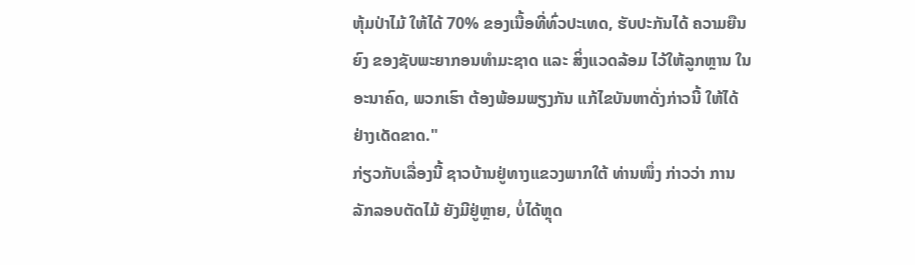ຫຸ້ມປ່າໄມ້ ໃຫ້ໄດ້ 70% ຂອງເນື້ອທີ່ທົ່ວປະເທດ, ຮັບປະກັນໄດ້ ຄວາມຍືນຍົງ ຂອງຊັບພະຍາກອນທຳມະຊາດ ແລະ ສິ່ງແວດລ້ອມ ໄວ້ໃຫ້ລູກຫຼານ ໃນອະນາຄົດ, ພວກເຮົາ ຕ້ອງພ້ອມພຽງກັນ ແກ້ໄຂບັນຫາດັ່ງກ່າວນີ້ ໃຫ້ໄດ້ຢ່າງເດັດຂາດ."
ກ່ຽວກັບເລື່ອງນີ້ ຊາວບ້ານຢູ່ທາງແຂວງພາກໃຕ້ ທ່ານໜຶ່ງ ກ່າວວ່າ ການລັກລອບຕັດໄມ້ ຍັງມີຢູ່ຫຼາຍ, ບໍ່ໄດ້ຫຼຸດ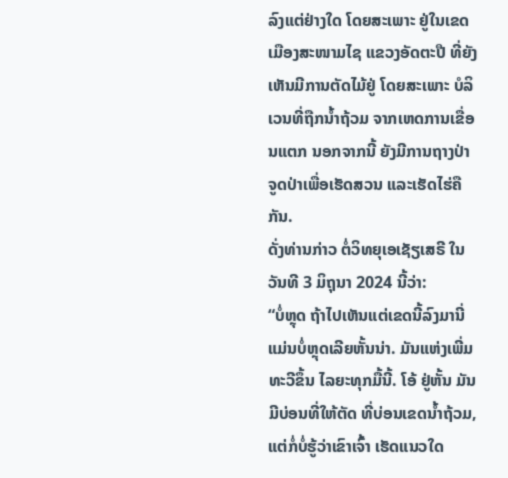ລົງແຕ່ຢ່າງໃດ ໂດຍສະເພາະ ຢູ່ໃນເຂດເມືອງສະໜາມໄຊ ແຂວງອັດຕະປື ທີ່ຍັງເຫັນມີການຕັດໄມ້ຢູ່ ໂດຍສະເພາະ ບໍລິເວນທີ່ຖືກນໍ້າຖ້ວມ ຈາກເຫດການເຂື່ອນແຕກ ນອກຈາກນີ້ ຍັງມີການຖາງປ່າ ຈູດປ່າເພື່ອເຮັດສວນ ແລະເຮັດໄຮ່ຄືກັນ.
ດັ່ງທ່ານກ່າວ ຕໍ່ວິທຍຸເອເຊັຽເສຣີ ໃນວັນທີ 3 ມິຖຸນາ 2024 ນີ້ວ່າ:
“ບໍ່ຫຼຸດ ຖ້າໄປເຫັນແຕ່ເຂດນີ້ລົງມານີ່ ແມ່ນບໍ່ຫຼຸດເລີຍຫັ້ນນ່າ. ມັນແຫ່ງເພີ່ມທະວີຂຶ້ນ ໄລຍະທຸກມື້ນີ້. ໂອ້ ຢູ່ຫັ້ນ ມັນມີບ່ອນທີ່ໃຫ້ຕັດ ທີ່ບ່ອນເຂດນໍ້າຖ້ວມ, ແຕ່ກໍ່ບໍ່ຮູ້ວ່າເຂົາເຈົ້າ ເຮັດແນວໃດ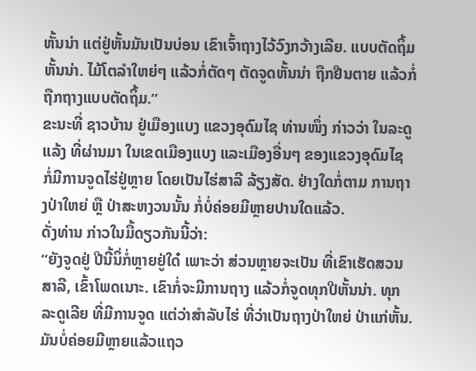ຫັ້ນນ່າ ແຕ່ຢູ່ຫັ້ນມັນເປັນບ່ອນ ເຂົາເຈົ້າຖາງໄວ້ວົງກວ້າງເລີຍ. ແບບຕັດຖິ້ມຫັ້ນນ່າ. ໄມ້ໂຕລໍາໃຫຍ່ໆ ແລ້ວກໍ່ຕັດໆ ຕັດຈູດຫັ້ນນ່າ ຖືກຢືນຕາຍ ແລ້ວກໍ່ຖືກຖາງແບບຕັດຖິ້ມ.”
ຂະນະທີ່ ຊາວບ້ານ ຢູ່ເມືອງແບງ ແຂວງອຸດົມໄຊ ທ່ານໜຶ່ງ ກ່າວວ່າ ໃນລະດູແລ້ງ ທີ່ຜ່ານມາ ໃນເຂດເມືອງແບງ ແລະເມືອງອື່ນໆ ຂອງແຂວງອຸດົມໄຊ ກໍ່ມີການຈູດໄຮ່ຢູ່ຫຼາຍ ໂດຍເປັນໄຮ່ສາລີ ລ້ຽງສັດ. ຢ່າງໃດກໍ່ຕາມ ການຖາງປ່າໃຫຍ່ ຫຼື ປ່າສະຫງວນນັ້ນ ກໍ່ບໍ່ຄ່ອຍມີຫຼາຍປານໃດແລ້ວ.
ດັ່ງທ່ານ ກ່າວໃນມື້ດຽວກັນນີ້ວ່າ:
“ຍັງຈູດຢູ່ ປີນີ້ນິ່ກໍ່ຫຼາຍຢູ່ໃດ໋ ເພາະວ່າ ສ່ວນຫຼາຍຈະເປັນ ທີ່ເຂົາເຮັດສວນສາລີ, ເຂົ້າໂພດເນາະ. ເຂົາກໍ່ຈະມີການຖາງ ແລ້ວກໍ່ຈູດທຸກປີຫັ້ນນ່າ. ທຸກລະດູເລີຍ ທີ່ມີການຈູດ ແຕ່ວ່າສໍາລັບໄຮ່ ທີ່ວ່າເປັນຖາງປ່າໃຫຍ່ ປ່າແກ່ຫັ້ນ. ມັນບໍ່ຄ່ອຍມີຫຼາຍແລ້ວແຖວ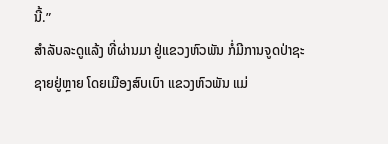ນີ້.”
ສໍາລັບລະດູແລ້ງ ທີ່ຜ່ານມາ ຢູ່ແຂວງຫົວພັນ ກໍ່ມີການຈູດປ່າຊະຊາຍຢູ່ຫຼາຍ ໂດຍເມືອງສົບເບົາ ແຂວງຫົວພັນ ແມ່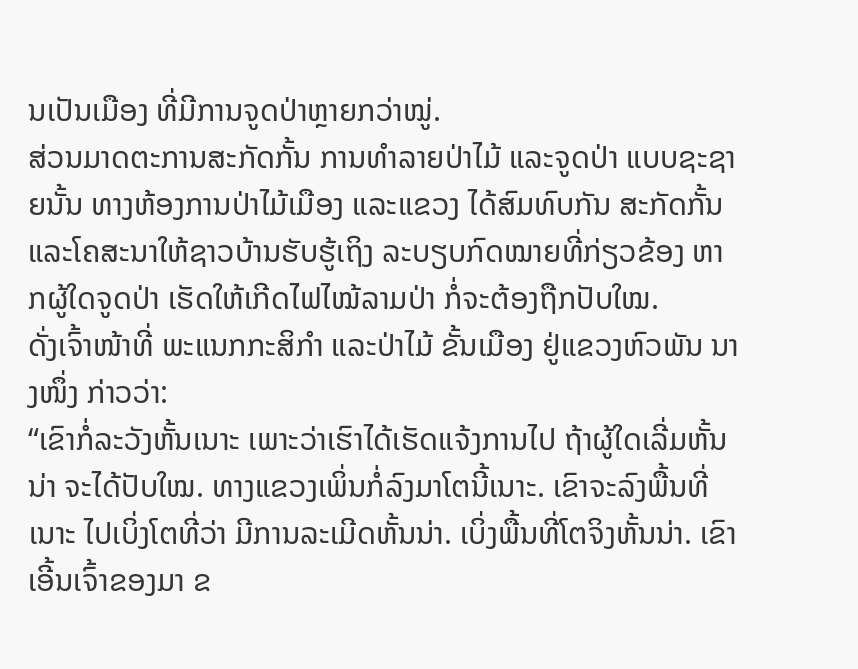ນເປັນເມືອງ ທີ່ມີການຈູດປ່າຫຼາຍກວ່າໝູ່.
ສ່ວນມາດຕະການສະກັດກັ້ນ ການທໍາລາຍປ່າໄມ້ ແລະຈູດປ່າ ແບບຊະຊາຍນັ້ນ ທາງຫ້ອງການປ່າໄມ້ເມືອງ ແລະແຂວງ ໄດ້ສົມທົບກັນ ສະກັດກັ້ນ ແລະໂຄສະນາໃຫ້ຊາວບ້ານຮັບຮູ້ເຖິງ ລະບຽບກົດໝາຍທີ່ກ່ຽວຂ້ອງ ຫາກຜູ້ໃດຈູດປ່າ ເຮັດໃຫ້ເກີດໄຟໄໝ້ລາມປ່າ ກໍ່ຈະຕ້ອງຖືກປັບໃໝ.
ດັ່ງເຈົ້າໜ້າທີ່ ພະແນກກະສິກໍາ ແລະປ່າໄມ້ ຂັ້ນເມືອງ ຢູ່ແຂວງຫົວພັນ ນາງໜຶ່ງ ກ່າວວ່າ:
“ເຂົາກໍ່ລະວັງຫັ້ນເນາະ ເພາະວ່າເຮົາໄດ້ເຮັດແຈ້ງການໄປ ຖ້າຜູ້ໃດເລີ່ມຫັ້ນນ່າ ຈະໄດ້ປັບໃໝ. ທາງແຂວງເພິ່ນກໍ່ລົງມາໂຕນີ້ເນາະ. ເຂົາຈະລົງພື້ນທີ່ເນາະ ໄປເບິ່ງໂຕທີ່ວ່າ ມີການລະເມີດຫັ້ນນ່າ. ເບິ່ງພື້ນທີ່ໂຕຈິງຫັ້ນນ່າ. ເຂົາເອີ້ນເຈົ້າຂອງມາ ຂ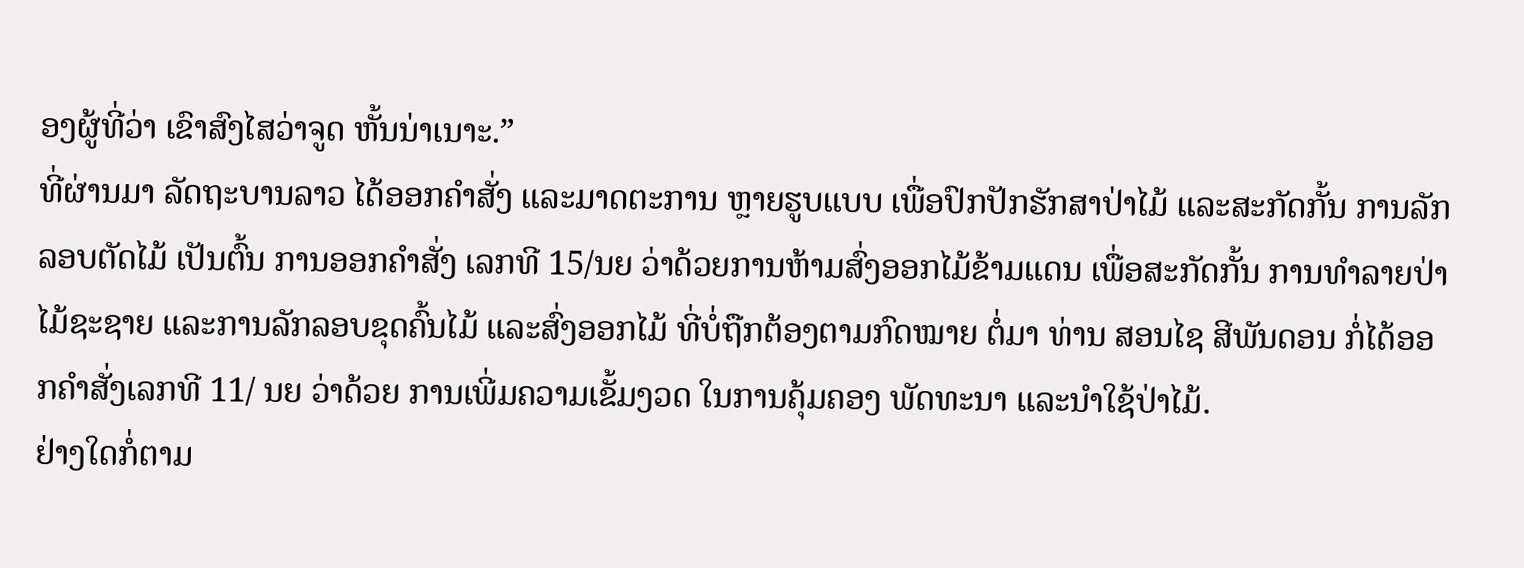ອງຜູ້ທີ່ວ່າ ເຂົາສົງໄສວ່າຈູດ ຫັ້ນນ່າເນາະ.”
ທີ່ຜ່ານມາ ລັດຖະບານລາວ ໄດ້ອອກຄໍາສັ່ງ ແລະມາດຕະການ ຫຼາຍຮູບແບບ ເພື່ອປົກປັກຮັກສາປ່າໄມ້ ແລະສະກັດກັ້ນ ການລັກລອບຕັດໄມ້ ເປັນຕົ້ນ ການອອກຄໍາສັ່ງ ເລກທີ 15/ນຍ ວ່າດ້ວຍການຫ້າມສົ່ງອອກໄມ້ຂ້າມແດນ ເພື່ອສະກັດກັ້ນ ການທໍາລາຍປ່າໄມ້ຊະຊາຍ ແລະການລັກລອບຂຸດຄົ້ນໄມ້ ແລະສົ່ງອອກໄມ້ ທີ່ບໍ່ຖືກຕ້ອງຕາມກົດໝາຍ ຕໍ່ມາ ທ່ານ ສອນໄຊ ສີພັນດອນ ກໍ່ໄດ້ອອກຄໍາສັ່ງເລກທີ 11/ ນຍ ວ່າດ້ວຍ ການເພີ່ມຄວາມເຂັ້ມງວດ ໃນການຄຸ້ມຄອງ ພັດທະນາ ແລະນໍາໃຊ້ປ່າໄມ້.
ຢ່າງໃດກໍ່ຕາມ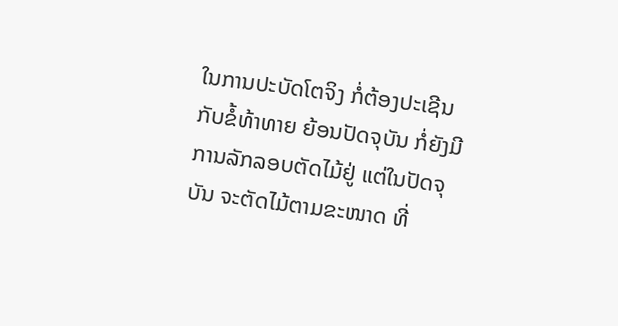ໃນການປະບັດໂຕຈິງ ກໍ່ຕ້ອງປະເຊີນກັບຂໍ້ທ້າທາຍ ຍ້ອນປັດຈຸບັນ ກໍ່ຍັງມີການລັກລອບຕັດໄມ້ຢູ່ ແຕ່ໃນປັດຈຸບັນ ຈະຕັດໄມ້ຕາມຂະໜາດ ທີ່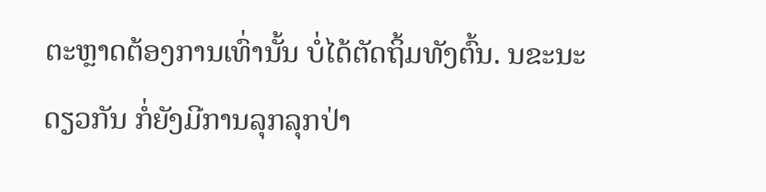ຕະຫຼາດຕ້ອງການເທົ່ານັ້ນ ບໍ່ໄດ້ຕັດຖິ້ມທັງຕົ້ນ. ນຂະນະດຽວກັນ ກໍ່ຍັງມີການລຸກລຸກປ່າ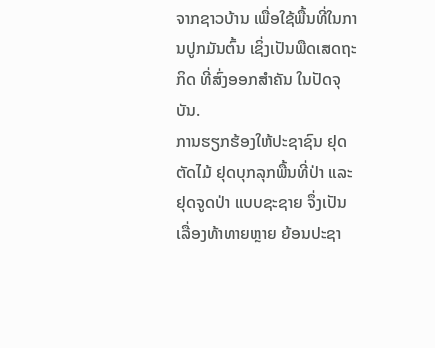ຈາກຊາວບ້ານ ເພື່ອໃຊ້ພື້ນທີ່ໃນການປູກມັນຕົ້ນ ເຊິ່ງເປັນພືດເສດຖະກິດ ທີ່ສົ່ງອອກສໍາຄັນ ໃນປັດຈຸບັນ.
ການຮຽກຮ້ອງໃຫ້ປະຊາຊົນ ຢຸດຕັດໄມ້ ຢຸດບຸກລຸກພື້ນທີ່ປ່າ ແລະຢຸດຈູດປ່າ ແບບຊະຊາຍ ຈຶ່ງເປັນເລື່ອງທ້າທາຍຫຼາຍ ຍ້ອນປະຊາ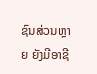ຊົນສ່ວນຫຼາຍ ຍັງມີອາຊີ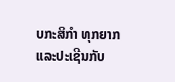ບກະສິກໍາ ທຸກຍາກ ແລະປະເຊີນກັບ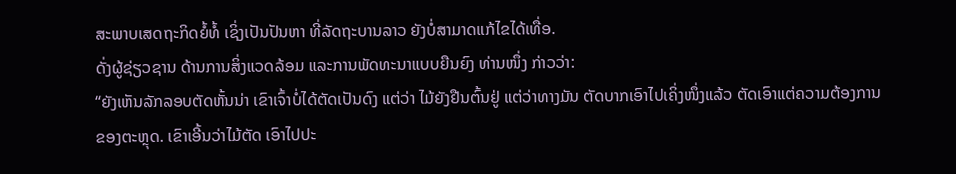ສະພາບເສດຖະກິດຍໍ້ທໍ້ ເຊິ່ງເປັນປັນຫາ ທີ່ລັດຖະບານລາວ ຍັງບໍ່ສາມາດແກ້ໄຂໄດ້ເທື່ອ.
ດັ່ງຜູ້ຊ່ຽວຊານ ດ້ານການສິ່ງແວດລ້ອມ ແລະການພັດທະນາແບບຍືນຍົງ ທ່ານໜຶ່ງ ກ່າວວ່າ:
“ຍັງເຫັນລັກລອບຕັດຫັ້ນນ່າ ເຂົາເຈົ້າບໍ່ໄດ້ຕັດເປັນດົງ ແຕ່ວ່າ ໄມ້ຍັງຢືນຕົ້ນຢູ່ ແຕ່ວ່າທາງມັນ ຕັດບາກເອົາໄປເຄິ່ງໜຶ່ງແລ້ວ ຕັດເອົາແຕ່ຄວາມຕ້ອງການ ຂອງຕະຫຼຸດ. ເຂົາເອີ້ນວ່າໄມ້ຕັດ ເອົາໄປປະ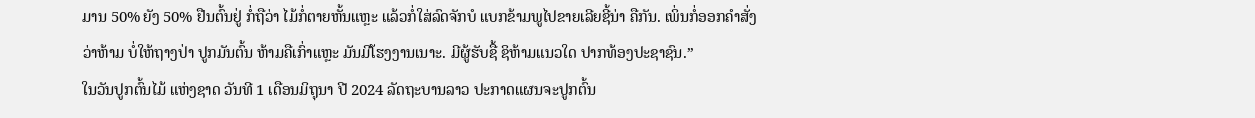ມານ 50% ຍັງ 50% ຢືນຕົ້ນຢູ່ ກໍ່ຖືວ່າ ໄມ້ກໍ່ຕາຍຫັ້ນແຫຼະ ແລ້ວກໍ່ໃສ່ລົດຈັກບໍ ແບກຂ້າມພູໄປຂາຍເລີຍຊີ້ນ່າ ຄືກັນ. ເພິ່ນກໍ່ອອກຄໍາສັ່ງ ວ່າຫ້າມ ບໍ່ໃຫ້ຖາງປ່າ ປູກມັນຕົ້ນ ຫ້າມຄືເກົ່າແຫຼະ ມັນມີໂຮງງານເນາະ. ມີຜູ້ຮັບຊື້ ຊິຫ້າມແນວໃດ ປາກທ້ອງປະຊາຊົນ.”
ໃນວັນປູກຕົ້ນໄມ້ ແຫ່ງຊາດ ວັນທີ 1 ເດືອນມິຖຸນາ ປີ 2024 ລັດຖະບານລາວ ປະກາດແຜນຈະປູກຕົ້ນ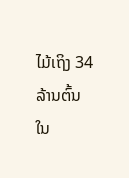ໄມ້ເຖິງ 34 ລ້ານຕົ້ນ ໃນ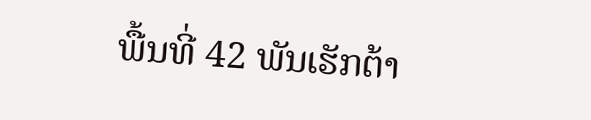ພື້ນທີ່ 42 ພັນເຮັກຕ້າ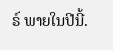ຣ໌ ພາຍໃນປີນີ້.